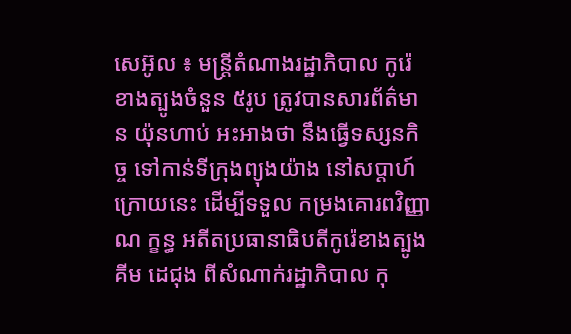សេអ៊ូល ៖ មន្ត្រីតំណាងរដ្ឋាភិបាល កូរ៉េខាងត្បូងចំនួន ៥រូប ត្រូវបានសារព័ត៌មាន យ៉ុនហាប់ អះអាងថា នឹងធ្វើទស្សនកិច្ច ទៅកាន់ទីក្រុងព្យុងយ៉ាង នៅសប្តាហ៍ក្រោយនេះ ដើម្បីទទួល កម្រងគោរពវិញ្ញាណ ក្ខន្ធ អតីតប្រធានាធិបតីកូរ៉េខាងត្បូង គីម ដេជុង ពីសំណាក់រដ្ឋាភិបាល កុ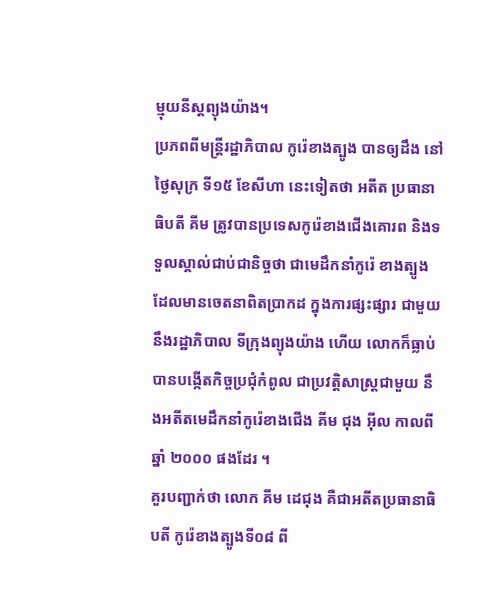ម្មុយនីស្តព្យុងយ៉ាង។
ប្រភពពីមន្ត្រីរដ្ឋាភិបាល កូរ៉េខាងត្បូង បានឲ្យដឹង នៅថ្ងៃសុក្រ ទី១៥ ខែសីហា នេះទៀតថា អតីត ប្រធានាធិបតី គីម ត្រូវបានប្រទេសកូរ៉េខាងជើងគោរព និងទទួលស្គាល់ជាប់ជានិច្ចថា ជាមេដឹកនាំកូរ៉េ ខាងត្បូង ដែលមានចេតនាពិតប្រាកដ ក្នុងការផ្សះផ្សារ ជាមួយនឹងរដ្ឋាភិបាល ទីក្រុងព្យុងយ៉ាង ហើយ លោកក៏ធ្លាប់បានបង្កើតកិច្ចប្រជុំកំពូល ជាប្រវត្តិសាស្ត្រជាមួយ នឹងអតីតមេដឹកនាំកូរ៉េខាងជើង គីម ជុង អ៊ីល កាលពីឆ្នាំ ២០០០ ផងដែរ ។
គួរបញ្ជាក់ថា លោក គីម ដេជុង គឺជាអតីតប្រធានាធិបតី កូរ៉េខាងត្បូងទី០៨ ពី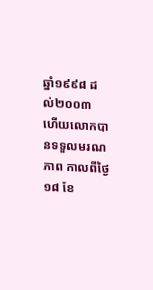ឆ្នាំ១៩៩៨ ដល់២០០៣ ហើយលោកបានទទួលមរណភាព កាលពីថ្ងៃ១៨ ខែ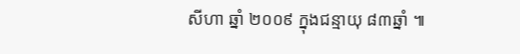សីហា ឆ្នាំ ២០០៩ ក្នុងជន្មាយុ ៨៣ឆ្នាំ ៕